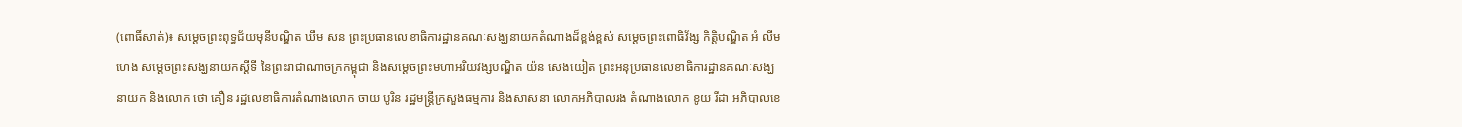(ពោធិ៍សាត់)៖ សម្ដេចព្រះពុទ្ធជ័យមុនីបណ្ឌិត ឃឹម សន ព្រះប្រធានលេខាធិការដ្ឋានគណៈសង្ឃនាយកតំណាងដ៏ខ្ពង់ខ្ពស់ សម្ដេចព្រះពោធិវ័ង្ស កិត្តិបណ្ឌិត អំ លីមហេង សម្ដេចព្រះសង្ឃនាយកស្ដីទី នៃព្រះរាជាណាចក្រកម្ពុជា និងសម្ដេចព្រះមហាអរិយវង្សបណ្ឌិត យ៉ន សេងយៀត ព្រះអនុប្រធានលេខាធិការដ្ឋានគណៈសង្ឃនាយក និងលោក ថោ គឿន រដ្ឋលេខាធិការតំណាងលោក ចាយ បូរិន រដ្ឋមន្ត្រីក្រសួងធម្មការ និងសាសនា លោកអភិបាលរង តំណាងលោក ខូយ រីដា អភិបាលខេ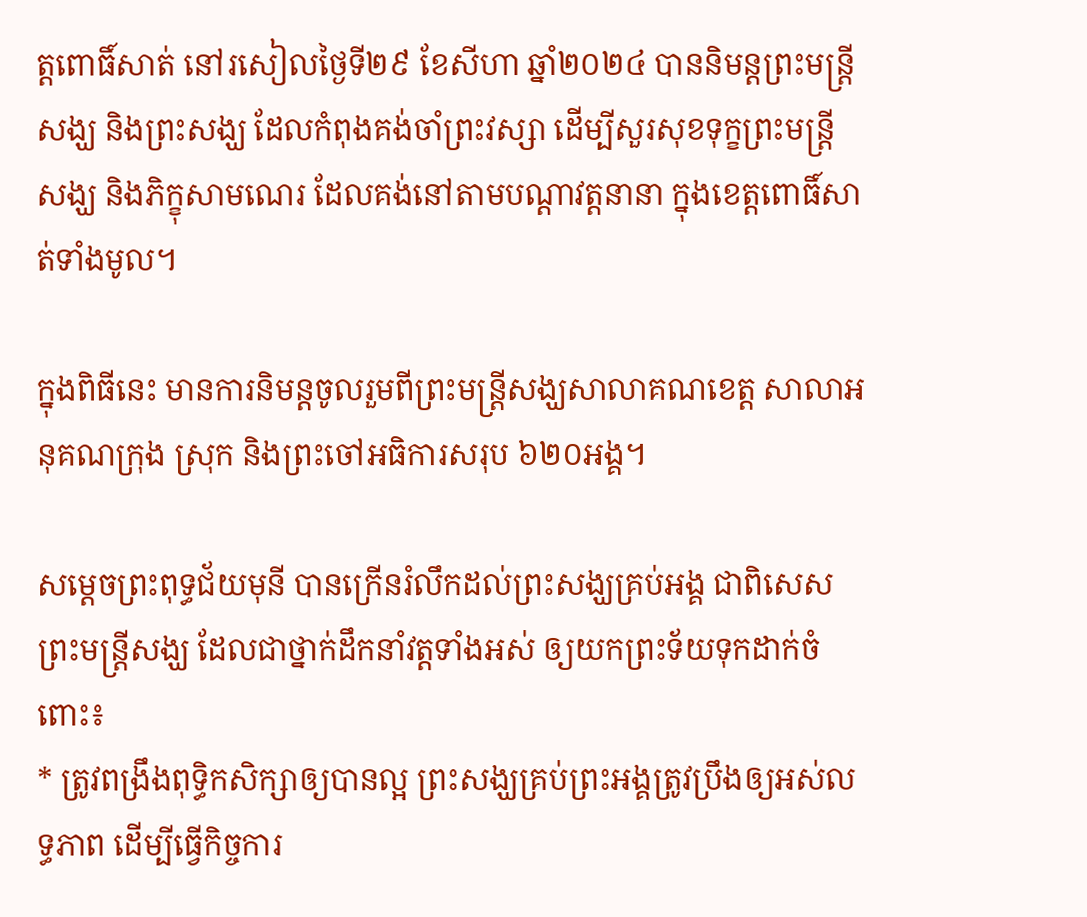ត្តពោធិ៍សាត់ នៅរសៀលថ្ងៃទី២៩ ខែសីហា ឆ្នាំ២០២៤ បាននិមន្តព្រះមន្រ្តីសង្ឃ និងព្រះសង្ឃ ដែលកំពុងគង់ចាំព្រះវស្សា ដើម្បីសួរសុខទុក្ខព្រះមន្រ្តីសង្ឃ និងភិក្ខុសាមណេរ ដែលគង់នៅតាមបណ្ដាវត្តនានា ក្នុងខេត្តពោធិ៍សាត់ទាំងមូល។

ក្នុងពិធីនេះ មានការនិមន្តចូលរួមពីព្រះមន្រ្តីសង្ឃសាលាគណខេត្ត សាលាអនុគណក្រុង ស្រុក និងព្រះចៅអធិការសរុប ៦២០អង្គ។

សម្ដេចព្រះពុទ្ធជ័យមុនី បានក្រើនរំលឹកដល់ព្រះសង្ឃគ្រប់អង្គ ជាពិសេសព្រះមន្រ្តីសង្ឃ ដែលជាថ្នាក់ដឹកនាំវត្តទាំងអស់ ឲ្យយកព្រះទ័យទុកដាក់ចំពោះ៖
* ត្រូវពង្រឹងពុទ្ធិកសិក្សាឲ្យបានល្អ ព្រះសង្ឃគ្រប់ព្រះអង្គត្រូវប្រឹងឲ្យអស់លទ្ធភាព ដើម្បីធ្វើកិច្ចការ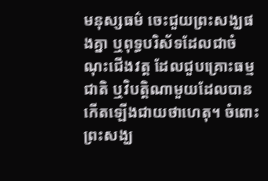មនុស្សធម៌ ចេះជួយព្រះសង្ឃផងគ្នា ឬពុទ្ធបរិស័ទដែលជាចំណុះជើងវត្ត ដែលជួបគ្រោះធម្មជាតិ ឬវិបត្តិណាមួយដែលបានកើតឡើងជាយថាហេតុ។ ចំពោះព្រះសង្ឃ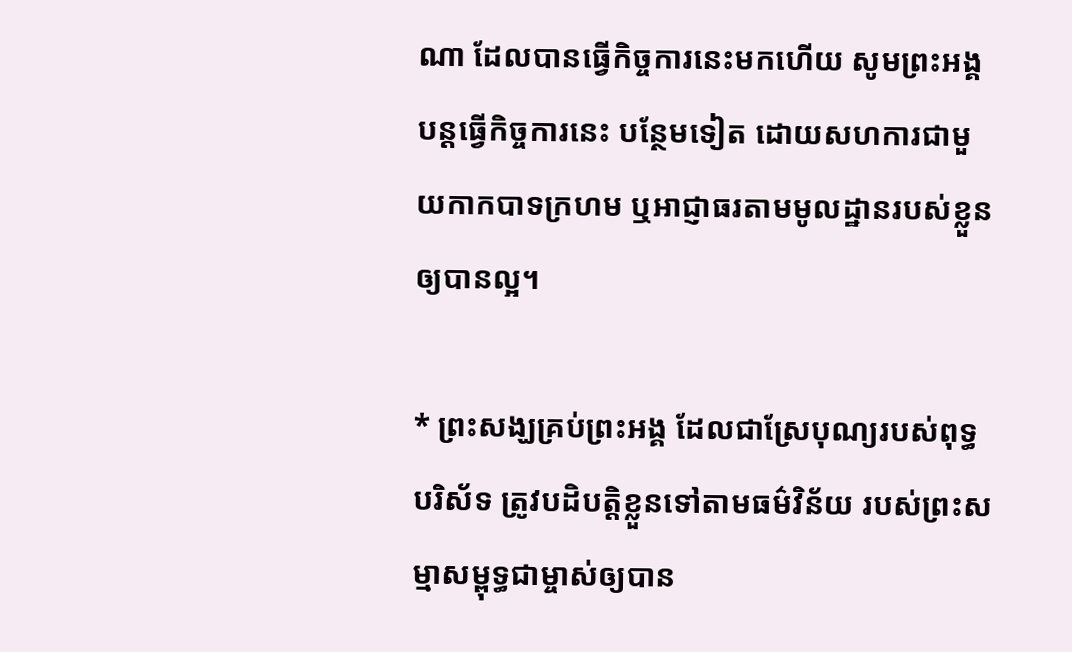ណា ដែលបានធ្វើកិច្ចការនេះមកហើយ សូមព្រះអង្គបន្តធ្វើកិច្ចការនេះ បន្ថែមទៀត ដោយសហការជាមួយកាកបាទក្រហម ឬអាជ្ញាធរតាមមូលដ្ឋានរបស់ខ្លួន ឲ្យបានល្អ។

* ព្រះសង្ឃគ្រប់ព្រះអង្គ ដែលជាស្រែបុណ្យរបស់ពុទ្ធបរិស័ទ ត្រូវបដិបត្តិខ្លួនទៅតាមធម៌វិន័យ របស់ព្រះសម្មាសម្ពុទ្ធជាម្ចាស់ឲ្យបាន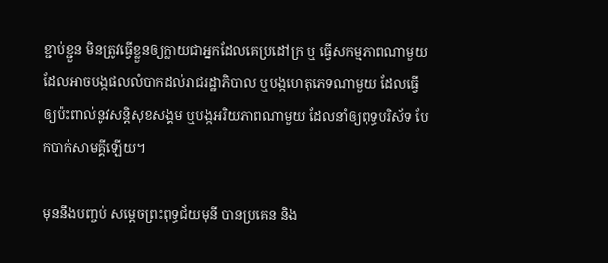ខ្ជាប់ខ្ជួន មិនត្រូវធ្វើខ្លួនឲ្យក្លាយជាអ្នកដែលគេប្រដៅក្រ ឬ ធ្វើសកម្មភាពណាមួយ ដែលអាចបង្កផលលំបាកដល់រាជរដ្ឋាភិបាល ឬបង្កហេតុភេទណាមួយ ដែលធ្វើឲ្យប៉ះពាល់នូវសន្តិសុខសង្គម ឬបង្កអរិយភាពណាមួយ ដែលនាំឲ្យពុទ្ធបរិស័ទ បែកបាក់សាមគ្គីឡើយ។

មុននឹងបញ្ចប់ សម្ដេចព្រះពុទ្ធជ័យមុនី បានប្រគេន និង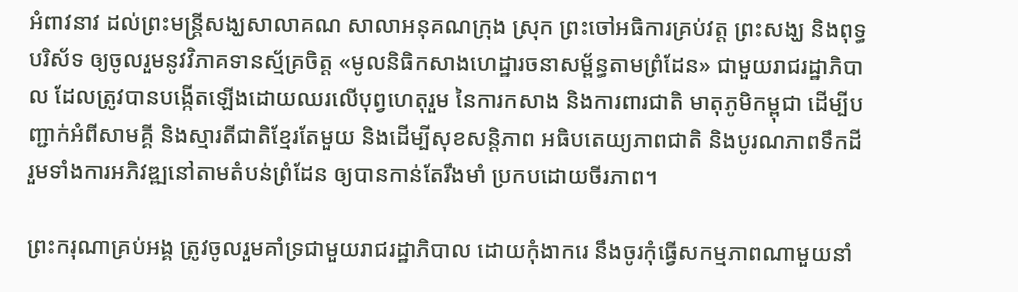អំពាវនាវ ដល់ព្រះមន្ត្រីសង្ឃសាលាគណ សាលាអនុគណក្រុង ស្រុក ព្រះចៅអធិការគ្រប់វត្ត ព្រះសង្ឃ និងពុទ្ធបរិស័ទ ឲ្យចូលរួមនូវវិភាគទានស្ម័គ្រចិត្ត «មូលនិធិកសាងហេដ្ឋារចនាសម្ព័ន្ធតាមព្រំដែន» ជាមួយរាជរដ្ឋាភិបាល ដែលត្រូវបានបង្កើតឡើងដោយឈរលើបុព្វហេតុរួម នៃការកសាង និងការពារជាតិ មាតុភូមិកម្ពុជា ដើម្បីបញ្ជាក់អំពីសាមគ្គី និងស្មារតីជាតិខ្មែរតែមួយ និងដើម្បីសុខសន្តិភាព អធិបតេយ្យភាពជាតិ និងបូរណភាពទឹកដី រួមទាំងការអភិវឌ្ឍនៅតាមតំបន់ព្រំដែន ឲ្យបានកាន់តែរឹងមាំ ប្រកបដោយចីរភាព។

ព្រះករុណាគ្រប់អង្គ ត្រូវចូលរួមគាំទ្រជាមួយរាជរដ្ឋាភិបាល ដោយកុំងាករេ នឹងចូរកុំធ្វើសកម្មភាពណាមួយនាំ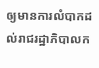ឲ្យមានការលំបាកដល់រាជរដ្ឋាភិបាលក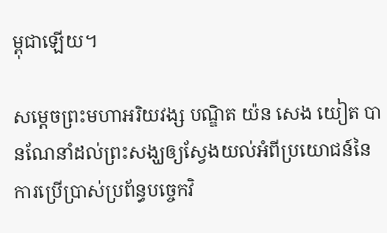ម្ពុជាឡើយ។

សម្ដេចព្រះមហាអរិយវង្ស បណ្ឌិត យ៉ន សេង យៀត បានណែនាំដល់ព្រះសង្ឃឲ្យស្វែងយល់អំពីប្រយោជន៍នៃការប្រើប្រាស់ប្រព័ន្ធបច្ចេកវិ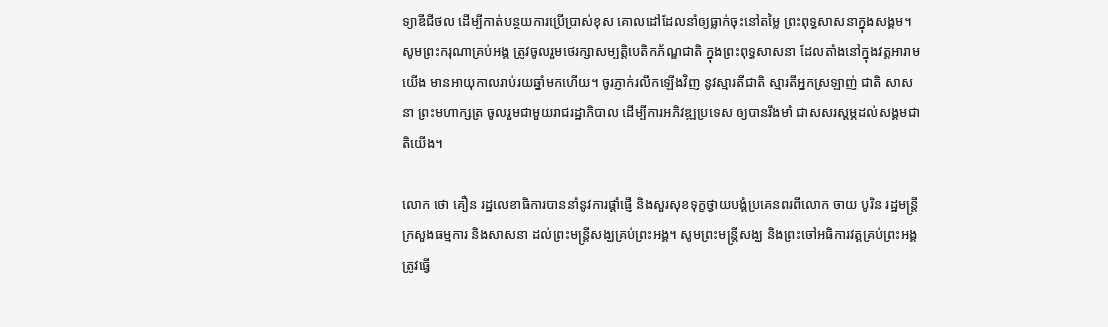ទ្យាឌីជីថល ដើម្បីកាត់បន្ថយការប្រើប្រាស់ខុស គោលដៅដែលនាំឲ្យធ្លាក់ចុះនៅតម្លៃ ព្រះពុទ្ធសាសនាក្នុងសង្គម។ សូមព្រះករុណាគ្រប់អង្គ ត្រូវចូលរួមថេរក្សាសម្បត្តិបេតិកភ័ណ្ឌជាតិ ក្នុងព្រះពុទ្ធសាសនា ដែលតាំងនៅក្នុងវត្តអារាមយើង មានអាយុកាលរាប់រយឆ្នាំមកហើយ។ ចូរភ្ញាក់រលឹកឡើងវិញ នូវស្មារតីជាតិ ស្មារតីអ្នកស្រឡាញ់ ជាតិ សាសនា ព្រះមហាក្សត្រ ចូលរួមជាមួយរាជរដ្ឋាភិបាល ដើម្បីការអភិវឌ្ឍប្រទេស ឲ្យបានរឹងមាំ ជាសសរស្ដម្ភដល់សង្គមជាតិយើង។

លោក ថោ គឿន រដ្ឋលេខាធិការបាននាំនូវការផ្តាំផ្ញើ និងសួរសុខទុក្ខថ្វាយបង្គំប្រគេនពរពីលោក ចាយ បូរិន រដ្ឋមន្រ្តីក្រសួងធម្មការ និងសាសនា ដល់ព្រះមន្រ្តីសង្ឃគ្រប់ព្រះអង្គ។ សូមព្រះមន្រ្តីសង្ឃ និងព្រះចៅអធិការវត្តគ្រប់ព្រះអង្គត្រូវធ្វើ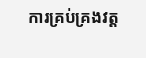ការគ្រប់គ្រងវត្ត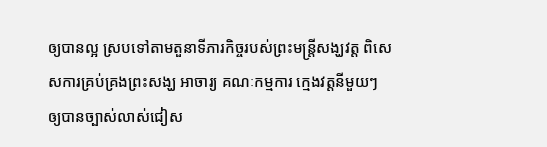ឲ្យបានល្អ ស្របទៅតាមតួនាទីភារកិច្ចរបស់ព្រះមន្រ្តីសង្ឃវត្ត ពិសេសការគ្រប់គ្រងព្រះសង្ឃ អាចារ្យ គណៈកម្មការ ក្មេងវត្តនីមួយៗ ឲ្យបានច្បាស់លាស់ជៀស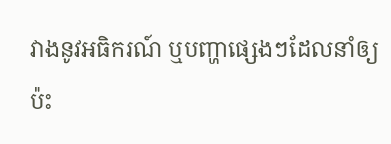វាងនូវអធិករណ៍ ឬបញ្ហាផ្សេងៗដែលនាំឲ្យប៉ះ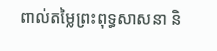ពាល់តម្លៃព្រះពុទ្ធសាសនា និ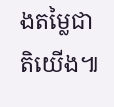ងតម្លៃជាតិយើង៕